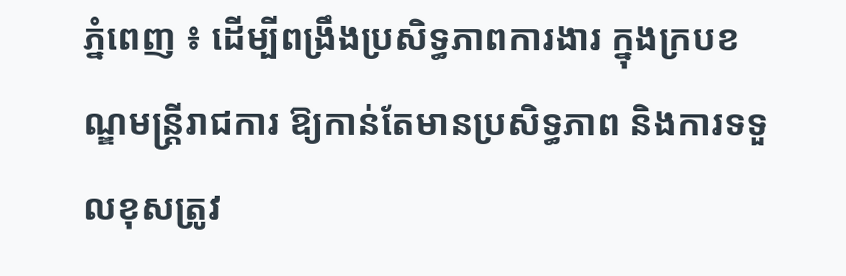ភ្នំពេញ ៖ ដើម្បីពង្រឹងប្រសិទ្ធភាពការងារ ក្នុងក្របខណ្ឌមន្ត្រីរាជការ ឱ្យកាន់តែមានប្រសិទ្ធភាព និងការទទួលខុសត្រូវ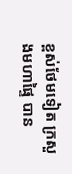ខ្ពស់ថែមទៀត ក្រសួងមហាផ្ទៃ បាន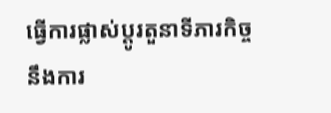ធ្វើការផ្លាស់ប្តូរតួនាទីភារកិច្ចនឹងការ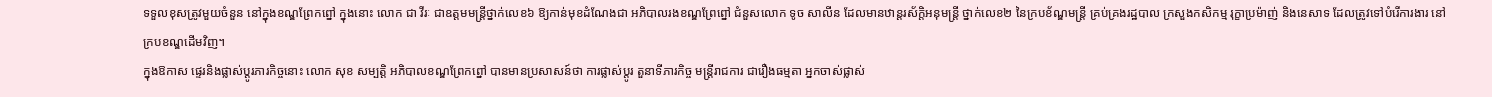ទទួលខុសត្រូវមួយចំនួន នៅក្នុងខណ្ឌព្រែកព្នៅ ក្នុងនោះ លោក ជា វីរៈ ជាឧត្តមមន្ត្រីថ្នាក់លេខ៦ ឱ្យកាន់មុខដំណែងជា អភិបាលរងខណ្ឌព្រែព្នៅ ជំនួសលោក ទូច សាលីន ដែលមានឋាន្តរស័ក្តិអនុមន្ត្រី ថ្នាក់លេខ២ នៃក្របខ័ណ្ឌមន្ត្រី គ្រប់គ្រងរដ្ឋបាល ក្រសួងកសិកម្ម រុក្ខាប្រម៉ាញ់ និងនេសាទ ដែលត្រូវទៅបំរើការងារ នៅក្របខណ្ឌដើមវិញ។
ក្នុងឱកាស ផ្ទេរនិងផ្លាស់ប្តូរភារកិច្ចនោះ លោក សុខ សម្បត្តិ អភិបាលខណ្ឌព្រែកព្នៅ បានមានប្រសាសន៍ថា ការផ្លាស់ប្តូរ តួនាទីភារកិច្ច មន្ត្រីរាជការ ជារឿងធម្មតា អ្នកចាស់ផ្លាស់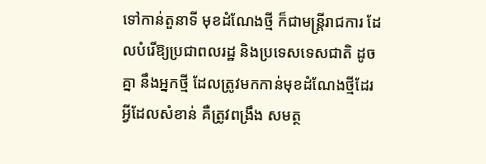ទៅកាន់តួនាទី មុខដំណែងថ្មី ក៏ជាមន្ត្រីរាជការ ដែលបំរើឱ្យប្រជាពលរដ្ឋ និងប្រទេសទេសជាតិ ដូចគ្នា នឹងអ្នកថ្មី ដែលត្រូវមកកាន់មុខដំណែងថ្មីដែរ អ្វីដែលសំខាន់ គឺត្រូវពង្រឹង សមត្ថ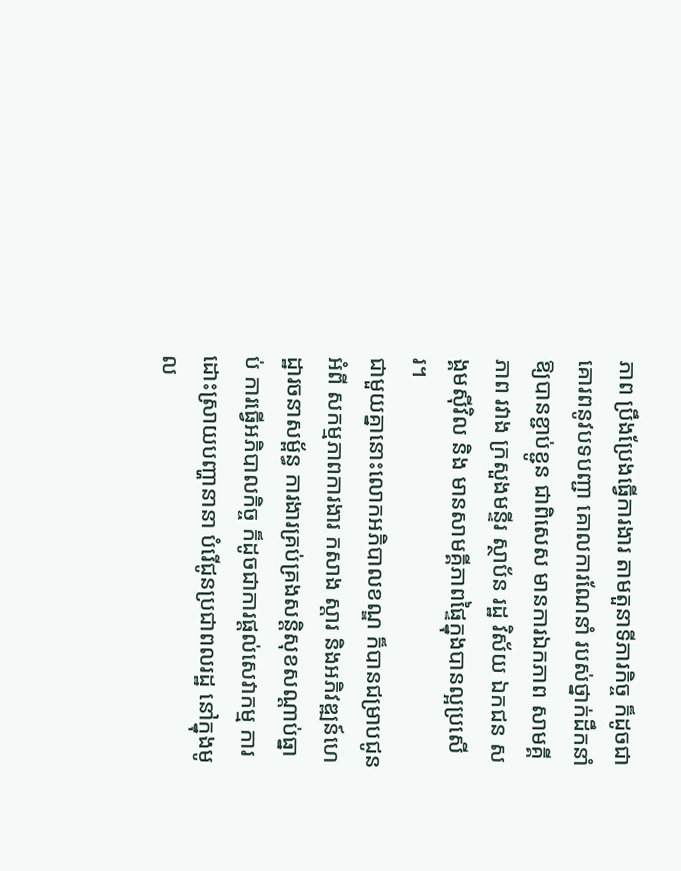ភាព ប្រឹងប្រែងធ្វើការងារ តាមតួនាទីភារកិច្ច ក៏ដូចជា គោរពនូវបទបញ្ជា គោលការណែនាំ របស់ថ្នាក់ដឹកនាំឱ្យបានខ្ជាប់ខ្ជូន ជាពិសេស មានការឯកភាព សាមគ្គីភាព រវាង ក្រសួងមន្ទីរ ស្ថាប័ន រដ្ឋ វិស័យ ឯកជន សង្គមស៊ីវិល និង មានសាមគ្គីភាពផ្ទៃក្នុងបានល្អប្រសើរ។
ជាមួយគ្នានោះលោកអភិបាលខណ្ឌ ក៏បានជម្រាបជូន អំពី សកម្មភាពការងារ កសាង ស្តារ និងអភិវឌ្ឍន៍ហេដ្ឋារចនាសម្ព័ន្ធ ការងារគ្រប់គ្រងសន្តិសុខសណ្តាប់ធ្នាប់ ការធ្វើអភិបាលកិច្ច ក៏ដូចជាការផ្តល់សេវាកម្ម ការដោះស្រាយបញ្ហានានា បំរើជូនប្រជាពលរដ្ឋ នៅក្នុងមូល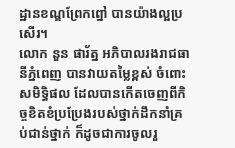ដ្ឋានខណ្ឌព្រែកព្នៅ បានយ៉ាងល្អប្រសើរ។
លោក នួន ផារ័ត្ន អភិបាលរងរាជធានីភ្នំពេញ បានវាយតម្លៃខ្ពស់ ចំពោះ សមិទ្ធិផល ដែលបានកើតចេញពីកិច្ចខិតខំប្រប្រែងរបស់ថ្នាក់ដឹកនាំគ្រប់ជាន់ថ្នាក់ ក៏ដូចជាការចូលរួ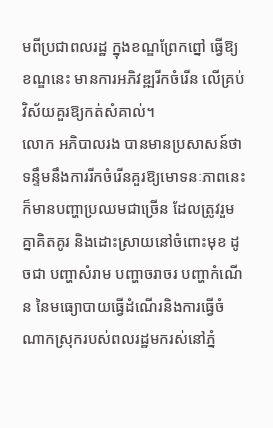មពីប្រជាពលរដ្ឋ ក្នុងខណ្ឌព្រែកព្នៅ ធ្វើឱ្យខណ្ឌនេះ មានការអភិវឌ្ឍរីកចំរើន លើគ្រប់វិស័យគួរឱ្យកត់សំគាល់។
លោក អភិបាលរង បានមានប្រសាសន៍ថា ទន្ទឹមនឹងការរីកចំរើនគួរឱ្យមោទនៈភាពនេះ ក៏មានបញ្ហាប្រឈមជាច្រើន ដែលត្រូវរួមគ្នាគិតគូរ និងដោះស្រាយនៅចំពោះមុខ ដូចជា បញ្ហាសំរាម បញ្ហាចរាចរ បញ្ហាកំណើន នៃមធ្យោបាយធ្វើដំណើរនិងការធ្វើចំណាកស្រុករបស់ពលរដ្ឋមករស់នៅភ្នំ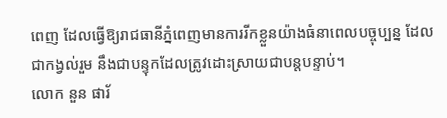ពេញ ដែលធ្វើឱ្យរាជធានីភ្នំពេញមានការរីកខ្លួនយ៉ាងធំនាពេលបច្ចុប្បន្ន ដែលជាកង្វល់រួម នឹងជាបន្ទុកដែលត្រូវដោះស្រាយជាបន្តបន្ទាប់។
លោក នួន ផារ័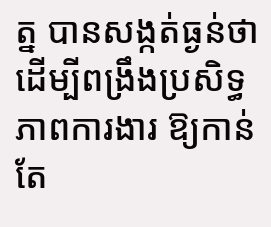ត្ន បានសង្កត់ធ្ងន់ថា ដើម្បីពង្រឹងប្រសិទ្ធភាពការងារ ឱ្យកាន់តែ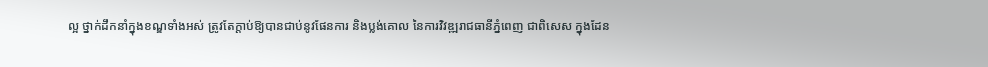ល្អ ថ្នាក់ដឹកនាំក្នុងខណ្ឌទាំងអស់ ត្រូវតែក្តាប់ឱ្យបានជាប់នូវផែនការ និងប្លង់គោល នៃការវិវឌ្ឍរាជធានីភ្នំពេញ ជាពិសេស ក្នុងដែន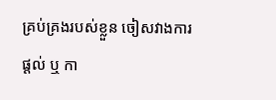គ្រប់គ្រងរបស់ខ្លួន ចៀសវាងការផ្តល់ ឬ កា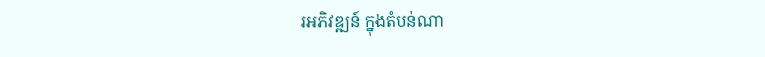រអភិវឌ្ឍន៍ ក្នុងតំបន់ណា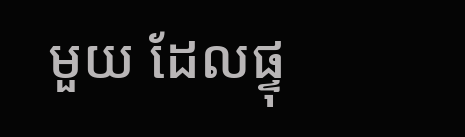មួយ ដែលផ្ទុ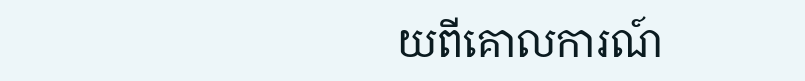យពីគោលការណ៍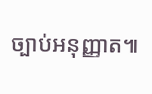ច្បាប់អនុញ្ញាត៕